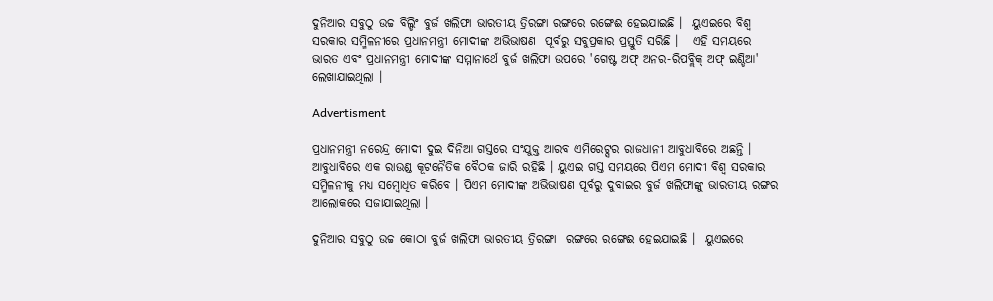ଦୁନିଆର ସବୁଠୁ ଉଚ୍ଚ ବିଲ୍ଡିଂ ବୁର୍ଜ ଖଲିଫା ଭାରତୀୟ ତ୍ରିରଙ୍ଗା ରଙ୍ଗରେ ରଙ୍ଗେଈ ହେଇଯାଇଛି ।  ୟୁଏଇରେ ବିଶ୍ୱ ସରକାର ସମ୍ମିଳନୀରେ ପ୍ରଧାନମନ୍ତ୍ରୀ ମୋଦୀଙ୍କ ଅଭିଭାଷଣ  ପୂର୍ବରୁ ସବୁପ୍ରକାର ପ୍ରସ୍ତୁତି ସରିଛି ।   ଏହି ସମୟରେ ଭାରତ ଏବଂ ପ୍ରଧାନମନ୍ତ୍ରୀ ମୋଦୀଙ୍କ ସମ୍ମାନାର୍ଥେ ବୁର୍ଜ ଖଲିଫା ଉପରେ 'ଗେଷ୍ଟ ଅଫ୍ ଅନର-ରିପବ୍ଲିକ୍ ଅଫ୍ ଇଣ୍ଡିଆ' ଲେଖାଯାଇଥିଲା ।

Advertisment

ପ୍ରଧାନମନ୍ତ୍ରୀ ନରେନ୍ଦ୍ର ମୋଦୀ ଦୁଇ ଦିନିଆ ଗସ୍ତରେ ସଂଯୁକ୍ତ ଆରବ ଏମିରେଟ୍ସର ରାଜଧାନୀ ଆବୁଧାବିରେ ଅଛନ୍ତି । ଆବୁଧାବିରେ ଏକ ରାଉଣ୍ଡ କୂଟନୈତିକ ବୈଠକ ଜାରି ରହିଛି । ୟୁଏଇ ଗସ୍ତ ସମୟରେ ପିଏମ ମୋଦୀ ବିଶ୍ୱ ସରକାର ସମ୍ମିଳନୀକୁ ମଧ୍ୟ ସମ୍ବୋଧିତ କରିବେ । ପିଏମ ମୋଦୀଙ୍କ ଅଭିଭାଷଣ ପୂର୍ବରୁ ଦୁବାଇର ବୁର୍ଜ ଖଲିଫାଙ୍କୁ ଭାରତୀୟ ରଙ୍ଗର ଆଲୋକରେ ସଜାଯାଇଥିଲା ।

ଦୁନିଆର ସବୁଠୁ ଉଚ୍ଚ କୋଠା ବୁର୍ଜ ଖଲିଫା ଭାରତୀୟ ତ୍ରିରଙ୍ଗା  ରଙ୍ଗରେ ରଙ୍ଗେଈ ହେଇଯାଇଛି ।  ୟୁଏଇରେ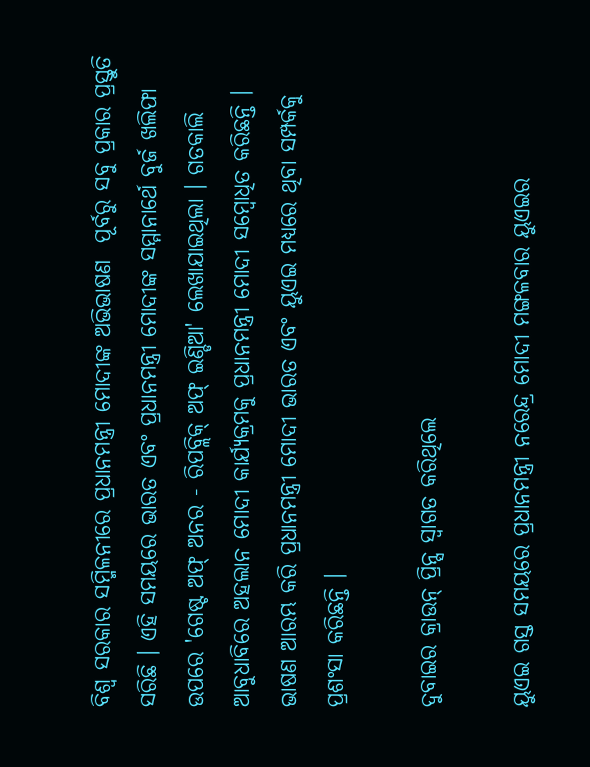ବିଶ୍ୱ ସରକାର ସମ୍ମିଳନୀରେ ପ୍ରଧାନମନ୍ତ୍ରୀ ମୋଦୀଙ୍କ ଅଭିଭାଷଣ  ପୂର୍ବରୁ ସବୁ ପ୍ରକାର ପ୍ରସ୍ତୁତି ସରିଛି । ଏହି ସମୟରେ ଭାରତ ଏବଂ ପ୍ରଧାନମନ୍ତ୍ରୀ ମୋଦୀଙ୍କ ସମ୍ମାନାର୍ଥେ ବୁର୍ଜ ଖଲିଫା ଉପରେ 'ଗେଷ୍ଟ ଅଫ୍ ଅନର - ରିପବ୍ଲିକ୍ ଅଫ୍ ଇଣ୍ଡିଆ' ଲେଖାଯାଇଥିଲା । ଗତକାଲି ଆବୁଧାବିରେ ଅହଲାନ ମୋଦୀ କାର୍ଯ୍ୟକ୍ରମକୁ ପ୍ରଧାନମନ୍ତ୍ରୀ ମୋଦୀ ସମ୍ବୋଧିତ କରିଛନ୍ତି । ଭାଷଣ ଆରମ୍ଭ କରି ପ୍ରଧାନମନ୍ତ୍ରୀ ମୋଦୀ ଭାରତ ଏବଂ ୟୁଏଇ ମଧ୍ୟରେ ଥିବା ସମ୍ପର୍କକୁ ପ୍ରଶଂସା କରିଛନ୍ତି ।

ଦୁବାଇର କ୍ରାଉନ୍ ପ୍ରିନ୍ସ ସ୍ୱାଗତ କରିଥିଲେ

ୟୁଏଇ ଗସ୍ତ ସମୟରେ ପ୍ରଧାନମନ୍ତ୍ରୀ ନରେନ୍ଦ୍ର ମୋଦୀ ମଙ୍ଗଳବାର ୟୁଏଇର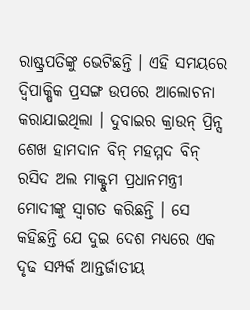ରାଷ୍ଟ୍ରପତିଙ୍କୁ ଭେଟିଛନ୍ତି । ଏହି ସମୟରେ ଦ୍ୱିପାକ୍ଷିକ ପ୍ରସଙ୍ଗ ଉପରେ ଆଲୋଚନା କରାଯାଇଥିଲା । ଦୁବାଇର କ୍ରାଉନ୍ ପ୍ରିନ୍ସ ଶେଖ ହାମଦାନ ବିନ୍ ମହମ୍ମଦ ବିନ୍ ରସିଦ ଅଲ ମାକ୍ଟୁମ ପ୍ରଧାନମନ୍ତ୍ରୀ ମୋଦୀଙ୍କୁ ସ୍ୱାଗତ କରିଛନ୍ତି । ସେ କହିଛନ୍ତି ଯେ ଦୁଇ ଦେଶ ମଧ୍ୟରେ ଏକ ଦୃଢ ସମ୍ପର୍କ ଆନ୍ତର୍ଜାତୀୟ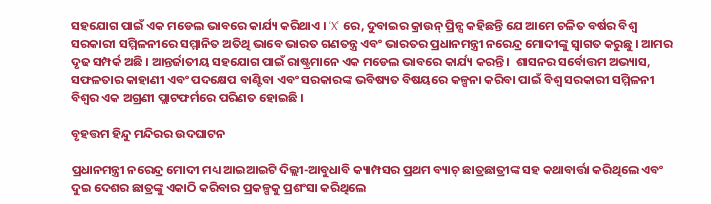ସହଯୋଗ ପାଇଁ ଏକ ମଡେଲ ଭାବରେ କାର୍ଯ୍ୟ କରିଥାଏ । ‘X’ ରେ, ଦୁବାଇର କ୍ରାଉନ୍ ପ୍ରିନ୍ସ କହିଛନ୍ତି ଯେ ଆମେ ଚଳିତ ବର୍ଷର ବିଶ୍ୱ ସରକାରୀ ସମ୍ମିଳନୀରେ ସମ୍ମାନିତ ଅତିଥି ଭାବେ ଭାରତ ଗଣତନ୍ତ୍ର ଏବଂ ଭାରତର ପ୍ରଧାନମନ୍ତ୍ରୀ ନରେନ୍ଦ୍ର ମୋଦୀଙ୍କୁ ସ୍ୱାଗତ କରୁଛୁ । ଆମର ଦୃଢ ସମ୍ପର୍କ ଅଛି । ଆନ୍ତର୍ଜାତୀୟ ସହଯୋଗ ପାଇଁ ରାଷ୍ଟ୍ରମାନେ ଏକ ମଡେଲ ଭାବରେ କାର୍ଯ୍ୟ କରନ୍ତି ।  ଶାସନର ସର୍ବୋତ୍ତମ ଅଭ୍ୟାସ, ସଫଳତାର କାହାଣୀ ଏବଂ ପଦକ୍ଷେପ ବାଣ୍ଟିବା ଏବଂ ସରକାରଙ୍କ ଭବିଷ୍ୟତ ବିଷୟରେ କଳ୍ପନା କରିବା ପାଇଁ ବିଶ୍ୱ ସରକାରୀ ସମ୍ମିଳନୀ ବିଶ୍ୱର ଏକ ଅଗ୍ରଣୀ ପ୍ଲାଟଫର୍ମରେ ପରିଣତ ହୋଇଛି ।

ବୃହତ୍ତମ ହିନ୍ଦୁ ମନ୍ଦିରର ଉଦଘାଟନ

ପ୍ରଧାନମନ୍ତ୍ରୀ ନରେନ୍ଦ୍ର ମୋଦୀ ମଧ୍ୟ ଆଇଆଇଟି ଦିଲ୍ଲୀ-ଆବୁଧାବି କ୍ୟାମ୍ପସର ପ୍ରଥମ ବ୍ୟାଚ୍ ଛାତ୍ରଛାତ୍ରୀଙ୍କ ସହ କଥାବାର୍ତ୍ତା କରିଥିଲେ ଏବଂ ଦୁଇ ଦେଶର ଛାତ୍ରଙ୍କୁ ଏକାଠି କରିବାର ପ୍ରକଳ୍ପକୁ ପ୍ରଶଂସା କରିଥିଲେ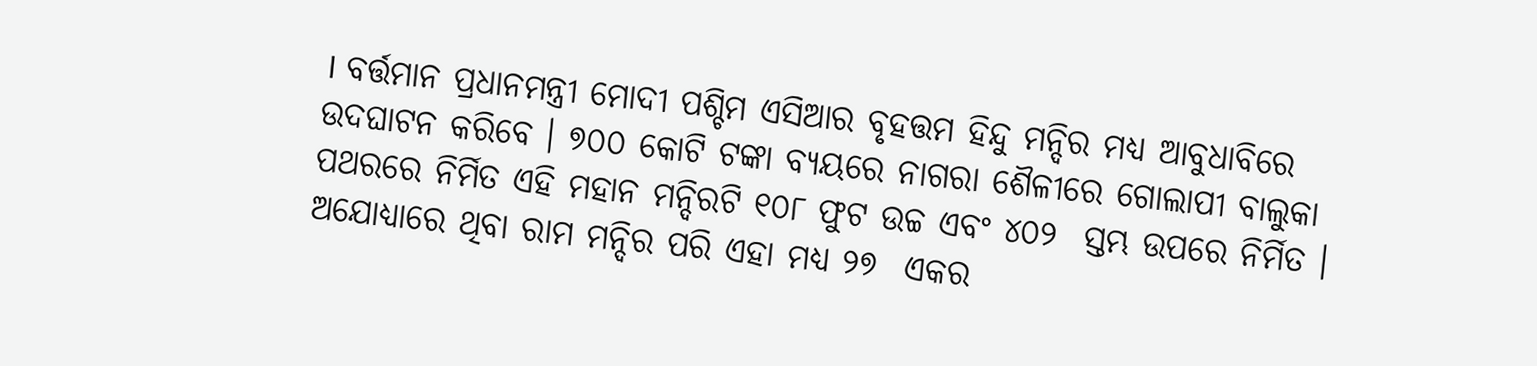। ବର୍ତ୍ତମାନ ପ୍ରଧାନମନ୍ତ୍ରୀ ମୋଦୀ ପଶ୍ଚିମ ଏସିଆର ବୃହତ୍ତମ ହିନ୍ଦୁ ମନ୍ଦିର ମଧ୍ୟ ଆବୁଧାବିରେ ଉଦଘାଟନ କରିବେ । ୭୦୦ କୋଟି ଟଙ୍କା ବ୍ୟୟରେ ନାଗରା ଶୈଳୀରେ ଗୋଲାପୀ ବାଲୁକା ପଥରରେ ନିର୍ମିତ ଏହି ମହାନ ମନ୍ଦିରଟି ୧୦୮ ଫୁଟ ଉଚ୍ଚ ଏବଂ ୪୦୨  ସ୍ତମ୍ଭ ଉପରେ ନିର୍ମିତ ।  ଅଯୋଧ୍ୟାରେ ଥିବା ରାମ ମନ୍ଦିର ପରି ଏହା ମଧ୍ୟ ୨୭  ଏକର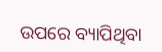ଉପରେ ବ୍ୟାପିଥିବା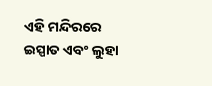ଏହି ମନ୍ଦିରରେ ଇସ୍ପାତ ଏବଂ ଲୁହା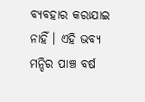ବ୍ୟବହାର କରାଯାଇ ନାହିଁ । ଏହି ଭବ୍ୟ  ମନ୍ଦିର ପାଞ୍ଚ ବର୍ଷ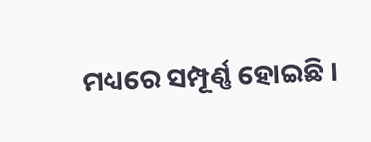ମଧ୍ୟରେ ସମ୍ପୂର୍ଣ୍ଣ ହୋଇଛି ।